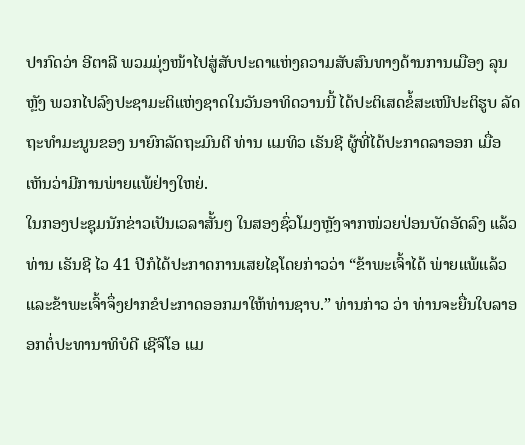ປາກົດວ່າ ອີຕາລີ ພວມມຸ່ງໜ້າໄປສູ່ສັບປະດາແຫ່ງຄວາມສັບສົນທາງດ້ານການເມືອງ ລຸນຫຼັງ ພວກໄປລົງປະຊາມະຕິແຫ່ງຊາດໃນວັນອາທິດວານນີ້ ໄດ້ປະຕິເສດຂໍ້ສະເໜີປະຕິຮູບ ລັດຖະທຳມະນູນຂອງ ນາຍົກລັດຖະມົນຕີ ທ່ານ ແມທິວ ເຣັນຊີ ຜູ້ທີ່ໄດ້ປະກາດລາອອກ ເມື່ອເຫັນວ່າມີການພ່າຍແພ້ຢ່າງໃຫຍ່.
ໃນກອງປະຊຸມນັກຂ່າວເປັນເວລາສັ້ນໆ ໃນສອງຊົ່ວໂມງຫຼັງຈາກໜ່ວຍປ່ອນບັດອັດລົງ ແລ້ວ ທ່ານ ເຣັນຊີ ໄວ 41 ປີກໍໄດ້ປະກາດການເສຍໄຊໂດຍກ່າວວ່າ “ຂ້າພະເຈົ້າໄດ້ ພ່າຍແພ້ແລ້ວ ແລະຂ້າພະເຈົ້າຈຶ່ງຢາກຂໍປະກາດອອກມາໃຫ້ທ່ານຊາບ.” ທ່ານກ່າວ ວ່າ ທ່ານຈະຍື່ນໃບລາອອກຕໍ່ປະທານາທິບໍດີ ເຊີຈິໂອ ແມ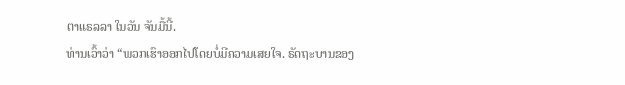ຕາແຣລລາ ໃນວັນ ຈັນມື້ນີ້.
ທ່ານເວົ້າວ່າ “ພວກເຮົາອອກໄປໂດຍບໍ່ມີຄວາມເສຍໃຈ. ຣັດຖະບານຂອງ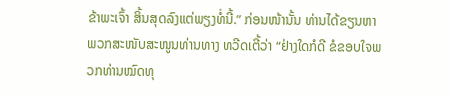ຂ້າພະເຈົ້າ ສິ້ນສຸດລົງແຕ່ພຽງທໍ່ນີ້.” ກ່ອນໜ້ານັ້ນ ທ່ານໄດ້ຂຽນຫາພວກສະໜັບສະໜູນທ່ານທາງ ທວີດເຕີ້ວ່າ “ຢ່າງໃດກໍດີ ຂໍຂອບໃຈພວກທ່ານໝົດທຸ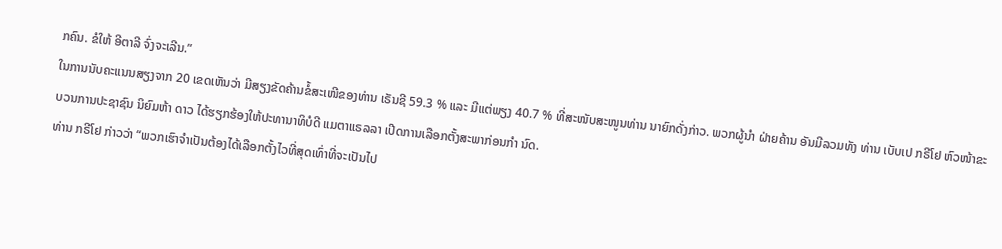ກຄົນ. ຂໍໃຫ້ ອີຕາລີ ຈົ່ງຈະເລີນ.”
ໃນການນັບຄະແນນສຽງຈາກ 20 ເຂດເຫັນວ່າ ມີສຽງຂັດຄ້ານຂໍ້ສະເໜີຂອງທ່ານ ເຣັນຊີ 59.3 % ແລະ ມີແຕ່ພຽງ 40.7 % ທີ່ສະໜັບສະໜູນທ່ານ ນາຍົກດັ່ງກ່າວ. ພວກຜູ້ນຳ ຝ່າຍຄ້ານ ອັນມີລວມທັງ ທ່ານ ເບັບເປ ກຣີໂຢ ຫົວໜ້າຂະບວນການປະຊາຊົນ ນິຍົມຫ້າ ດາວ ໄດ້ຮຽກຮ້ອງໃຫ້ປະທານາທິບໍດີ ແມຕາແຣລລາ ເປີດການເລືອກຕັ້ງສະພາກ່ອນກຳ ນົດ.
ທ່ານ ກຣີໂຢ ກ່າວວ່າ “ພວກເຮົາຈຳເປັນຕ້ອງໄດ້ເລືອກຕັ້ງໄວທີ່ສຸດເທົ່າທີ່ຈະເປັນໄປ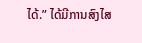ໄດ້.” ໄດ້ມີການສົງໄສ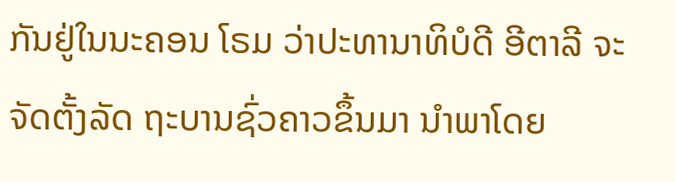ກັນຢູ່ໃນນະຄອນ ໂຣມ ວ່າປະທານາທິບໍດີ ອີຕາລີ ຈະຈັດຕັ້ງລັດ ຖະບານຊົ່ວຄາວຂຶ້ນມາ ນຳພາໂດຍ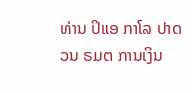ທ່ານ ປິແອ ກາໂລ ປາດວນ ຣມຕ ການເງິນ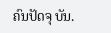ຄົນປັດຈຸ ບັນ.